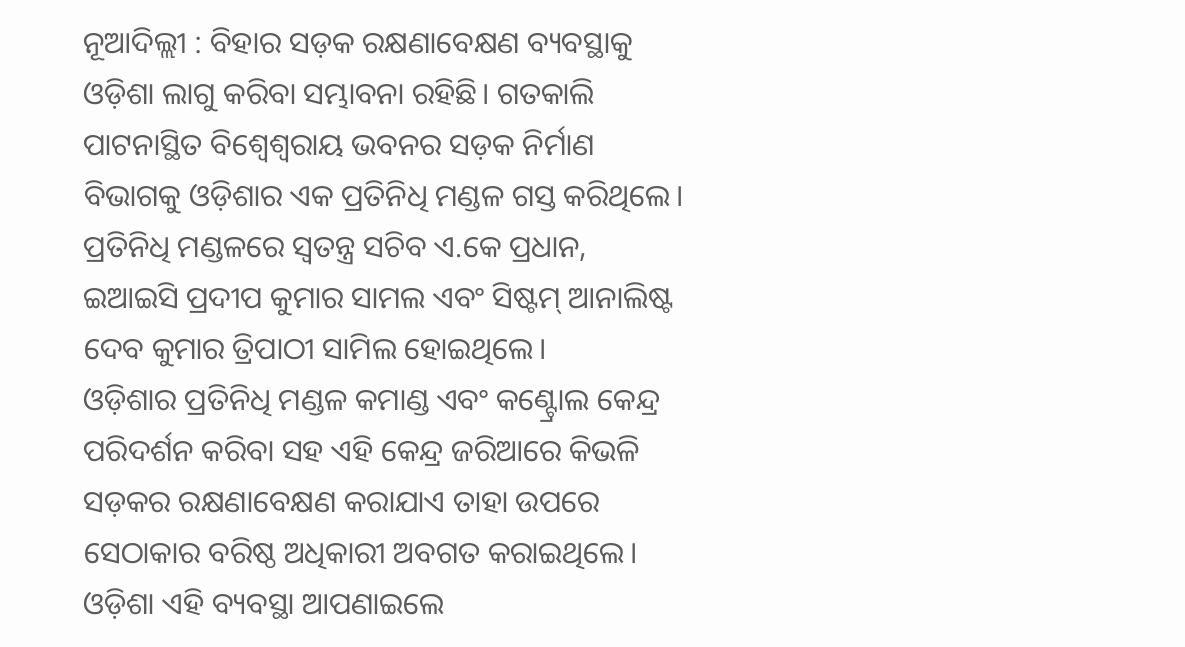ନୂଆଦିଲ୍ଲୀ : ବିହାର ସଡ଼କ ରକ୍ଷଣାବେକ୍ଷଣ ବ୍ୟବସ୍ଥାକୁ ଓଡ଼ିଶା ଲାଗୁ କରିବା ସମ୍ଭାବନା ରହିଛି। ଗତକାଲି ପାଟନାସ୍ଥିତ ବିଶ୍ବେଶ୍ବରାୟ ଭବନର ସଡ଼କ ନିର୍ମାଣ ବିଭାଗକୁ ଓଡ଼ିଶାର ଏକ ପ୍ରତିନିଧି ମଣ୍ଡଳ ଗସ୍ତ କରିଥିଲେ। ପ୍ରତିନିଧି ମଣ୍ଡଳରେ ସ୍ବତନ୍ତ୍ର ସଚିବ ଏ.କେ ପ୍ରଧାନ, ଇଆଇସି ପ୍ରଦୀପ କୁମାର ସାମଲ ଏବଂ ସିଷ୍ଟମ୍ ଆନାଲିଷ୍ଟ ଦେବ କୁମାର ତ୍ରିପାଠୀ ସାମିଲ ହୋଇଥିଲେ।
ଓଡ଼ିଶାର ପ୍ରତିନିଧି ମଣ୍ଡଳ କମାଣ୍ଡ ଏବଂ କଣ୍ଟ୍ରୋଲ କେନ୍ଦ୍ର ପରିଦର୍ଶନ କରିବା ସହ ଏହି କେନ୍ଦ୍ର ଜରିଆରେ କିଭଳି ସଡ଼କର ରକ୍ଷଣାବେକ୍ଷଣ କରାଯାଏ ତାହା ଉପରେ ସେଠାକାର ବରିଷ୍ଠ ଅଧିକାରୀ ଅବଗତ କରାଇଥିଲେ। ଓଡ଼ିଶା ଏହି ବ୍ୟବସ୍ଥା ଆପଣାଇଲେ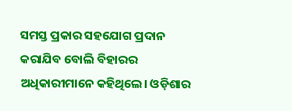ସମସ୍ତ ପ୍ରକାର ସହଯୋଗ ପ୍ରଦାନ କରାଯିବ ବୋଲି ବିହାରର ଅଧିକାରୀମାନେ କହିଥିଲେ। ଓଡ଼ିଶାର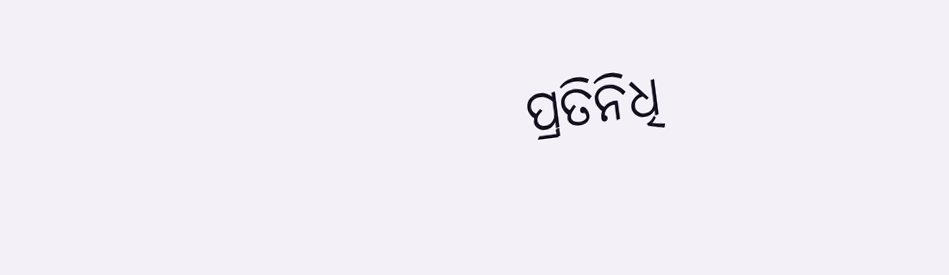ପ୍ରତିନିଧି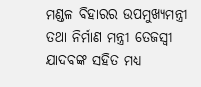ମଣ୍ଡଳ ବିହାରର ଉପମୁଖ୍ୟମନ୍ତ୍ରୀ ତଥା ନିର୍ମାଣ ମନ୍ତ୍ରୀ ତେଜସ୍ବୀ ଯାଦବଙ୍କ ସହିତ ମଧ୍ୟ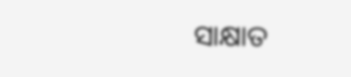ସାକ୍ଷାତ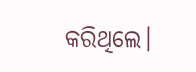କରିଥିଲେ।